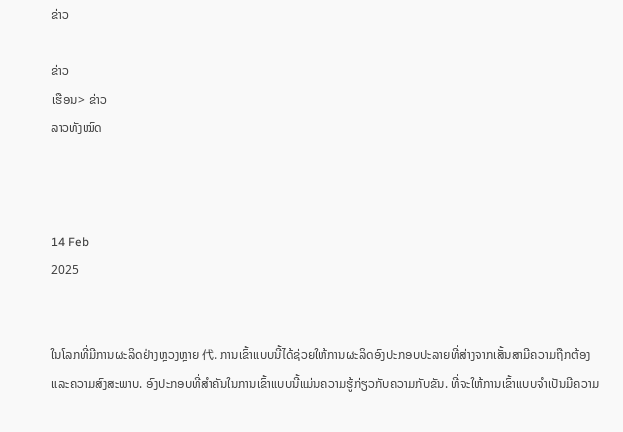ຂ່າວ

ຂ່າວ
ເຮືອນ> ຂ່າວ
ລາວທັງໝົດ



14 Feb
2025


ໃນໂລກທີ່ມີການຜະລິດຢ່າງຫຼວງຫຼາຍ 代. ການເຂົ້າແບບນີ້ໄດ້ຊ່ວຍໃຫ້ການຜະລິດອົງປະກອບປະລາຍທີ່ສ່າງຈາກເສັ້ນສາມີຄວາມຖືກຕ້ອງແລະຄວາມສົງສະພາບ. ອົງປະກອບທີ່ສຳຄັນໃນການເຂົ້າແບບນີ້ແມ່ນຄວາມຮູ້ກ່ຽວກັບຄວາມກັບຂັນ. ທີ່ຈະໃຫ້ການເຂົ້າແບບຈຳເປັນມີຄວາມ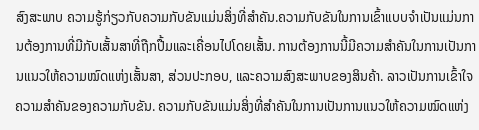ສົງສະພາບ ຄວາມຮູ້ກ່ຽວກັບຄວາມກັບຂັນແມ່ນສິ່ງທີ່ສຳຄັນ.ຄວາມກັບຂັນໃນການເຂົ້າແບບຈຳເປັນແມ່ນການຕ້ອງການທີ່ມີກັບເສັ້ນສາທີ່ຖືກປື້ມແລະເຄື່ອນໄປໂດຍເສັ້ນ. ການຕ້ອງການນີ້ມີຄວາມສຳຄັນໃນການເປັນການແນວໃຫ້ຄວາມໝົດແຫ່ງເສັ້ນສາ, ສ່ວນປະກອບ, ແລະຄວາມສົງສະພາບຂອງສິນຄ້າ. ລາວເປັນການເຂົ້າໃຈຄວາມສຳຄັນຂອງຄວາມກັບຂັນ. ຄວາມກັບຂັນແມ່ນສິ່ງທີ່ສຳຄັນໃນການເປັນການແນວໃຫ້ຄວາມໝົດແຫ່ງ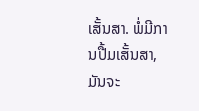ເສັ້ນສາ. ພໍ່ມີການປື້ມເສັ້ນສາ, ມັນຈະ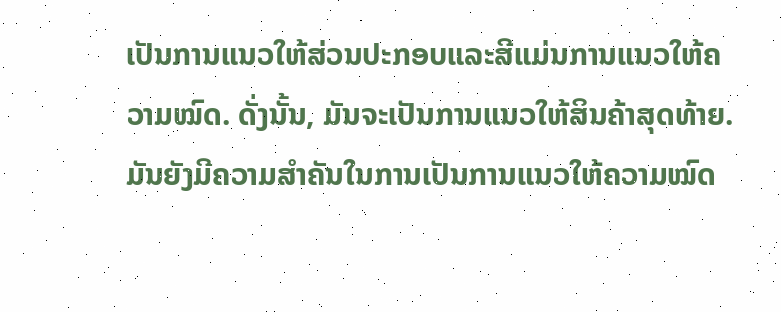ເປັນການແນວໃຫ້ສ່ວນປະກອບແລະສີແມ່ນການແນວໃຫ້ຄວາມໝົດ. ດັ່ງນັ້ນ, ມັນຈະເປັນການແນວໃຫ້ສິນຄ້າສຸດທ້າຍ. ມັນຍັງມີຄວາມສຳຄັນໃນການເປັນການແນວໃຫ້ຄວາມໝົດ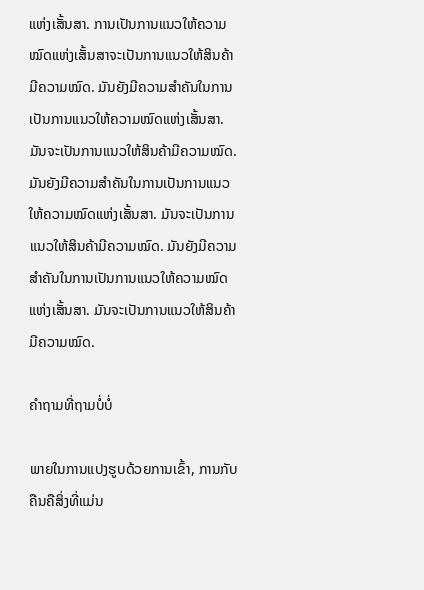ແຫ່ງເສັ້ນສາ. ການເປັນການແນວໃຫ້ຄວາມໝົດແຫ່ງເສັ້ນສາຈະເປັນການແນວໃຫ້ສິນຄ້າມີຄວາມໝົດ. ມັນຍັງມີຄວາມສຳຄັນໃນການເປັນການແນວໃຫ້ຄວາມໝົດແຫ່ງເສັ້ນສາ. ມັນຈະເປັນການແນວໃຫ້ສິນຄ້າມີຄວາມໝົດ. ມັນຍັງມີຄວາມສຳຄັນໃນການເປັນການແນວໃຫ້ຄວາມໝົດແຫ່ງເສັ້ນສາ. ມັນຈະເປັນການແນວໃຫ້ສິນຄ້າມີຄວາມໝົດ. ມັນຍັງມີຄວາມສຳຄັນໃນການເປັນການແນວໃຫ້ຄວາມໝົດແຫ່ງເສັ້ນສາ. ມັນຈະເປັນການແນວໃຫ້ສິນຄ້າມີຄວາມໝົດ.

ຄຳຖາມທີ່ຖາມບໍ່ບໍ່

ພາຍໃນການແປງຮູບດ້ວຍການເຂົ້າ, ການກັບຄືນຄືສິ່ງທີ່ແມ່ນ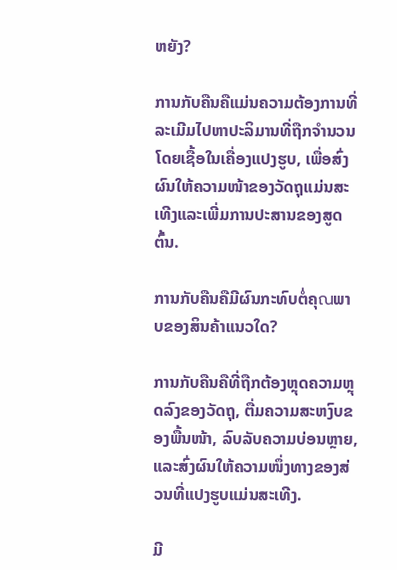ຫຍັງ?

ການກັບຄືນຄືແມ່ນຄວາມຕ້ອງການທີ່ລະເມີມໄປຫາປະລິມານທີ່ຖືກຈຳນວນໂດຍເຊື້ອໃນເຄື່ອງແປງຮູບ, ເພື່ອສົ່ງຜົນໃຫ້ຄວາມໜ້າຂອງວັດຖຸແມ່ນສະເທີງແລະເພີ່ມການປະສານຂອງສູດຕົ້ນ.

ການກັບຄືນຄືມີຜົນກະທົບຕໍ່ຄຸณພາບຂອງສິນຄ້າແນວໃດ?

ການກັບຄືນຄືທີ່ຖືກຕ້ອງຫຼຸດຄວາມຫຼຸດລົງຂອງວັດຖຸ, ຕື່ມຄວາມສະຫງົບຂອງພື້ນໜ້າ, ລົບລັບຄວາມບ່ອນຫຼາຍ, ແລະສົ່ງຜົນໃຫ້ຄວາມໜຶ່ງທາງຂອງສ່ວນທີ່ແປງຮູບແມ່ນສະເທີງ.

ມີ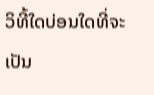ວິທີ້ໃດບ່ອນໃດທີ່ຈະເປັນ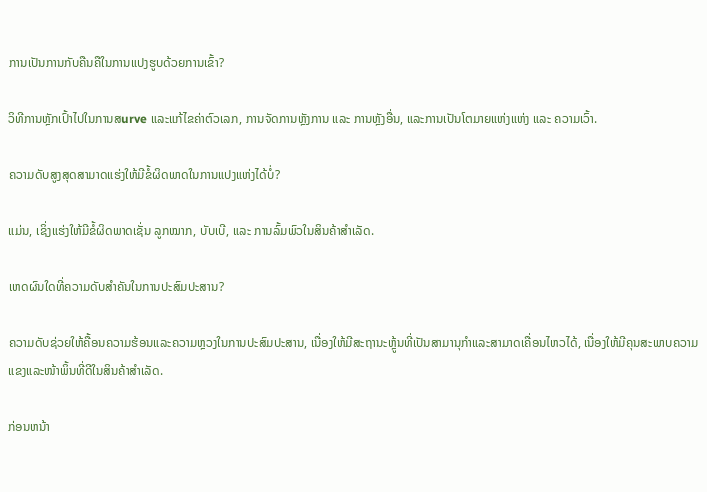ການເປັນການກັບຄືນຄືໃນການແປງຮູບດ້ວຍການເຂົ້າ?

ວິທີການຫຼັກເປົ້າໄປໃນການສurve ແລະແກ້ໄຂຄ່າຕົວເລກ, ການຈັດການຫຼັງການ ແລະ ການຫຼັງອື່ນ, ແລະການເປັນໂຕມາຍແຫ່ງແຫ່ງ ແລະ ຄວາມເວົ້າ.

ຄວາມດັບສູງສຸດສາມາດແຮ່ງໃຫ້ມີຂໍ້ຜິດພາດໃນການແປງແຫ່ງໄດ້ບໍ່?

ແມ່ນ, ເຊິ່ງແຮ່ງໃຫ້ມີຂໍ້ຜິດພາດເຊັ່ນ ລູກໝາກ, ບັບເບີ, ແລະ ການລົ້ມພົວໃນສິນຄ້າສຳເລັດ.

ເຫດຜົນໃດທີ່ຄວາມດັບສຳຄັນໃນການປະສົມປະສານ?

ຄວາມດັບຊ່ວຍໃຫ້ຄື້ອນຄວາມຮ້ອນແລະຄວາມຫຼວງໃນການປະສົມປະສານ, ເນື່ອງໃຫ້ມີສະຖານະຫຼູ້ນທີ່ເປັນສາມານຸກຳແລະສາມາດເຄື່ອນໄຫວໄດ້, ເນື່ອງໃຫ້ມີຄຸນສະພາບຄວາມແຂງແລະໜ້າພິ້ນທີ່ດີໃນສິນຄ້າສຳເລັດ.

ກ່ອນຫນ້າ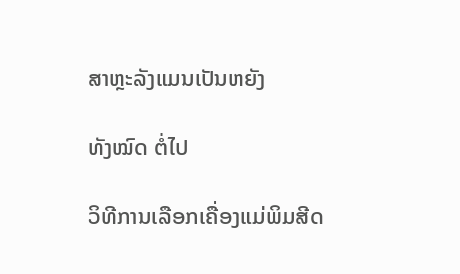ສາຫຼະລັງແມນເປັນຫຍັງ

ທັງໝົດ ຕໍ່ໄປ

ວິທີການເລືອກເຄື່ອງແມ່ພິມສີດ